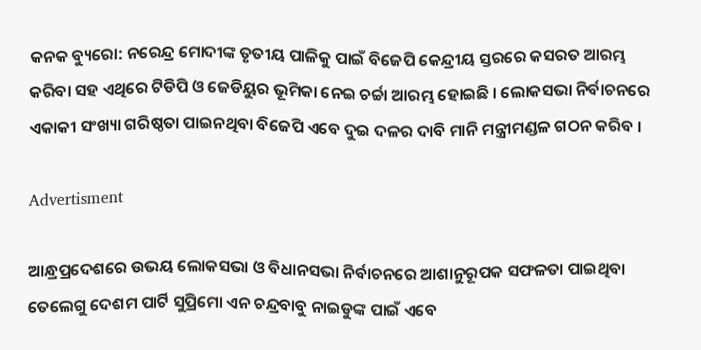କନକ ବ୍ୟୁରୋ: ନରେନ୍ଦ୍ର ମୋଦୀଙ୍କ ତୃତୀୟ ପାଳିକୁ ପାଇଁ ବିଜେପି କେନ୍ଦ୍ରୀୟ ସ୍ତରରେ କସରତ ଆରମ୍ଭ କରିବା ସହ ଏଥିରେ ଟିଡିପି ଓ ଜେଡିୟୁର ଭୂମିକା ନେଇ ଚର୍ଚ୍ଚା ଆରମ୍ଭ ହୋଇଛି । ଲୋକସଭା ନିର୍ବାଚନରେ ଏକାକୀ ସଂଖ୍ୟା ଗରିଷ୍ଠତା ପାଇନଥିବା ବିଜେପି ଏବେ ଦୁଇ ଦଳର ଦାବି ମାନି ମନ୍ତ୍ରୀମଣ୍ଡଳ ଗଠନ କରିବ ।

Advertisment

ଆନ୍ଧ୍ରପ୍ରଦେଶରେ ଉଭୟ ଲୋକସଭା ଓ ବିଧାନସଭା ନିର୍ବାଚନରେ ଆଶାନୁରୂପକ ସଫଳତା ପାଇଥିବା ତେଲେଗୁ ଦେଶମ ପାର୍ଟି ସୁପ୍ରିମୋ ଏନ ଚନ୍ଦ୍ରବାବୁ ନାଇଡୁଙ୍କ ପାଇଁ ଏବେ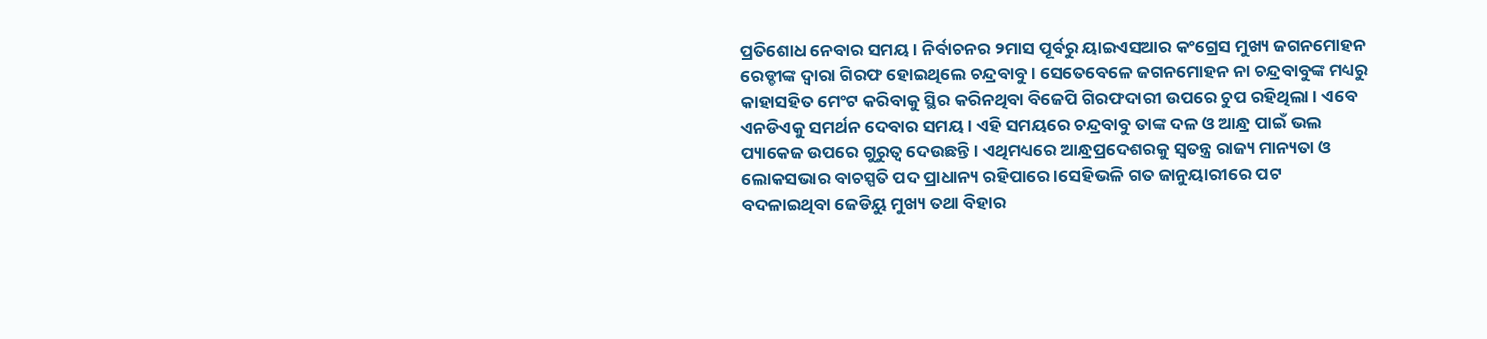ପ୍ରତିଶୋଧ ନେବାର ସମୟ । ନିର୍ବାଚନର ୨ମାସ ପୂର୍ବରୁ ୟାଇଏସଆର କଂଗ୍ରେସ ମୁଖ୍ୟ ଜଗନମୋହନ ରେଡ୍ଡୀଙ୍କ ଦ୍ୱାରା ଗିରଫ ହୋଇଥିଲେ ଚନ୍ଦ୍ରବାବୁ । ସେତେବେଳେ ଜଗନମୋହନ ନା ଚନ୍ଦ୍ରବାବୁଙ୍କ ମଧ୍ୟରୁ କାହାସହିତ ମେଂଟ କରିବାକୁ ସ୍ଥିର କରିନଥିବା ବିଜେପି ଗିରଫଦାରୀ ଉପରେ ଚୁପ ରହିଥିଲା । ଏବେ ଏନଡିଏକୁ ସମର୍ଥନ ଦେବାର ସମୟ । ଏହି ସମୟରେ ଚନ୍ଦ୍ରବାବୁ ତାଙ୍କ ଦଳ ଓ ଆନ୍ଧ୍ର ପାଇଁ ଭଲ ପ୍ୟାକେଜ ଉପରେ ଗୁରୁତ୍ୱ ଦେଉଛନ୍ତି । ଏଥିମଧ୍ୟରେ ଆନ୍ଧ୍ରପ୍ରଦେଶରକୁ ସ୍ୱତନ୍ତ୍ର ରାଜ୍ୟ ମାନ୍ୟତା ଓ ଲୋକସଭାର ବାଚସ୍ପତି ପଦ ପ୍ରାଧାନ୍ୟ ରହିପାରେ ।ସେହିଭଳି ଗତ ଜାନୁୟାରୀରେ ପଟ ବଦଳାଇଥିବା ଜେଡିୟୁ ମୁଖ୍ୟ ତଥା ବିହାର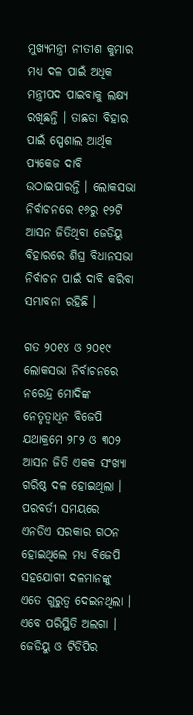ମୁଖ୍ୟମନ୍ତ୍ରୀ ନୀତୀଶ କୁମାର ମଧ୍ୟ ଦଳ ପାଇଁ ଅଧିକ ମନ୍ତ୍ରୀପଦ ପାଇବାକୁ ଲକ୍ଷ୍ୟ ରଖିଛନ୍ତି । ତାଛଡା ବିହାର ପାଇଁ ସ୍ପେଶାଲ ଆର୍ଥିକ ପ୍ୟକେଜ ଦାବି ଉଠାଇପାରନ୍ତି । ଲୋକସଭା ନିର୍ବାଚନରେ ୧୬ରୁ ୧୨ଟି ଆସନ ଜିତିଥିବା ଜେଡିୟୁ ବିହାରରେ ଶିଘ୍ର ବିଧାନସଭା ନିର୍ବାଚନ ପାଇଁ ଦାବି କରିବା ସମ୍ଭାବନା ରହିଛି ।

ଗତ ୨୦୧୪ ଓ ୨୦୧୯ ଲୋକସଭା ନିର୍ବାଚନରେ ନରେନ୍ଦ୍ର ମୋଦିଙ୍କ ନେତୃତ୍ୱାଧିନ ବିଜେପି ଯଥାକ୍ରମେ ୨୮୨ ଓ ୩୦୨ ଆସନ ଜିତି ଏକକ ସଂଖ୍ୟା ଗରିଷ୍ଠ ଦଳ ହୋଇଥିଲା । ପରବର୍ତୀ ସମୟରେ ଏନଡିଏ ସରକାର ଗଠନ ହୋଇଥିଲେ ମଧ୍ୟ ବିଜେପି ସହଯୋଗୀ ଦଳମାନଙ୍କୁ ଏତେ ଗୁରୁତ୍ୱ ଦେଇନଥିଲା । ଏବେ ପରିସ୍ଥିତି ଅଲଗା । ଜେଡିୟୁ ଓ ଟିଡିପିର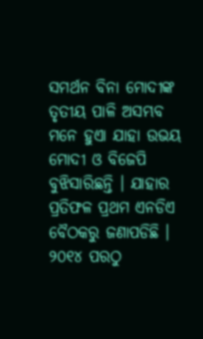ସମର୍ଥନ ବିନା ମୋଦୀଙ୍କ ତୃତୀୟ ପାଳି ଅସମ୍ଭବ ମନେ ହୁଏା ଯାହା ଉଭୟ ମୋଦୀ ଓ ବିଜେପି ବୁଝିସାରିଛନ୍ତି । ଯାହାର ପ୍ରତିଫଳ ପ୍ରଥମ ଏନଡିଏ ବୈଠକରୁ ଜଣାପଡିଛି । ୨୦୧୪ ପରଠୁ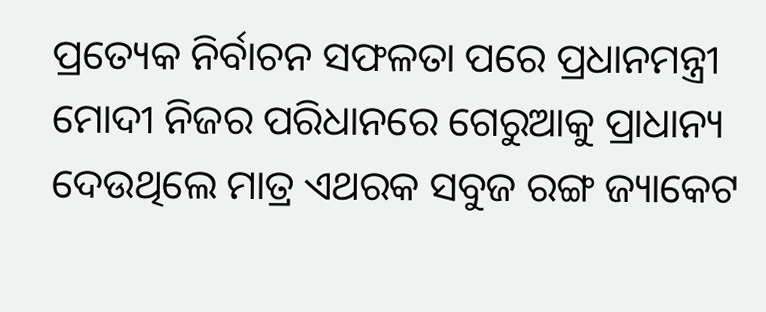ପ୍ରତ୍ୟେକ ନିର୍ବାଚନ ସଫଳତା ପରେ ପ୍ରଧାନମନ୍ତ୍ରୀ ମୋଦୀ ନିଜର ପରିଧାନରେ ଗେରୁଆକୁ ପ୍ରାଧାନ୍ୟ ଦେଉଥିଲେ ମାତ୍ର ଏଥରକ ସବୁଜ ରଙ୍ଗ ଜ୍ୟାକେଟ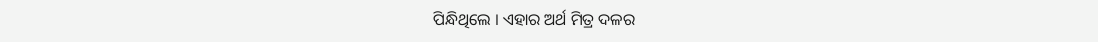ପିନ୍ଧିଥିଲେ । ଏହାର ଅର୍ଥ ମିତ୍ର ଦଳର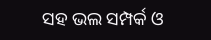ସହ ଭଲ ସମ୍ପର୍କ ଓ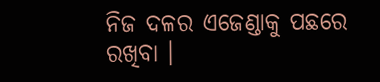ନିଜ ଦଳର ଏଜେଣ୍ଡାକୁ ପଛରେ ରଖିବା ।